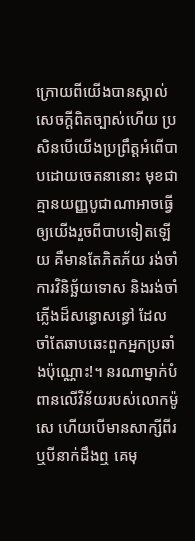ក្រោយពីយើងបានស្គាល់សេចក្ដីពិតច្បាស់ហើយ ប្រសិនបើយើងប្រព្រឹត្តអំពើបាបដោយចេតនានោះ មុខជាគ្មានយញ្ញបូជាណាអាចធ្វើឲ្យយើងរួចពីបាបទៀតឡើយ គឺមានតែភិតភ័យ រង់ចាំការវិនិច្ឆ័យទោស និងរង់ចាំភ្លើងដ៏សន្ធោសន្ធៅ ដែលចាំតែឆាបឆេះពួកអ្នកប្រឆាំងប៉ុណ្ណោះ!។ នរណាម្នាក់បំពានលើវិន័យរបស់លោកម៉ូសេ ហើយបើមានសាក្សីពីរ ឬបីនាក់ដឹងឮ គេមុ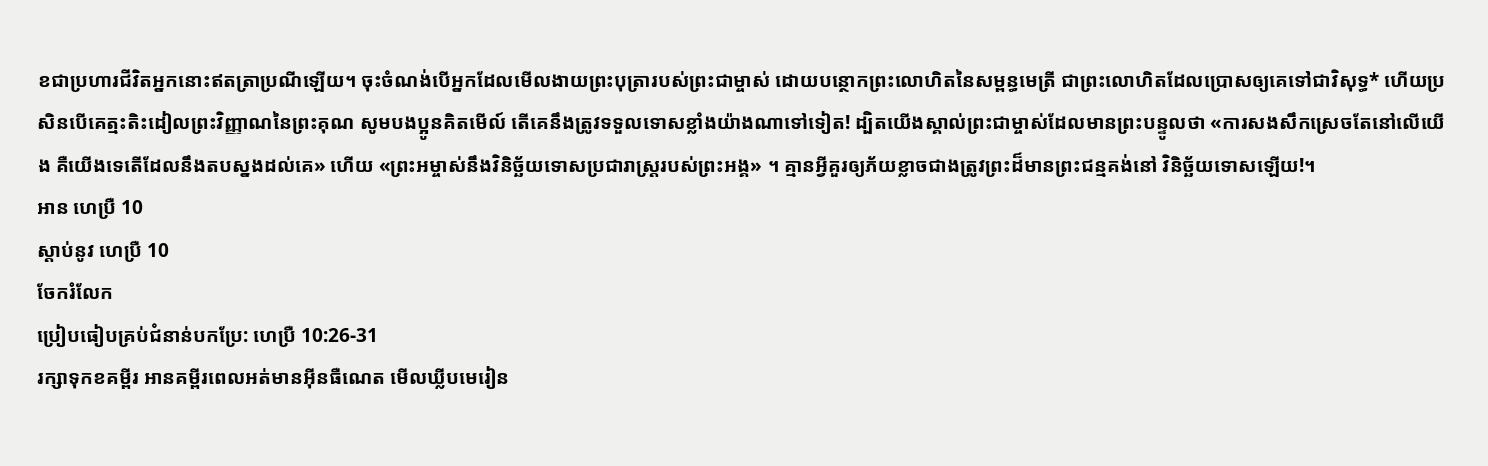ខជាប្រហារជីវិតអ្នកនោះឥតត្រាប្រណីឡើយ។ ចុះចំណង់បើអ្នកដែលមើលងាយព្រះបុត្រារបស់ព្រះជាម្ចាស់ ដោយបន្ថោកព្រះលោហិតនៃសម្ពន្ធមេត្រី ជាព្រះលោហិតដែលប្រោសឲ្យគេទៅជាវិសុទ្ធ* ហើយប្រសិនបើគេត្មះតិះដៀលព្រះវិញ្ញាណនៃព្រះគុណ សូមបងប្អូនគិតមើល៍ តើគេនឹងត្រូវទទួលទោសខ្លាំងយ៉ាងណាទៅទៀត! ដ្បិតយើងស្គាល់ព្រះជាម្ចាស់ដែលមានព្រះបន្ទូលថា «ការសងសឹកស្រេចតែនៅលើយើង គឺយើងទេតើដែលនឹងតបស្នងដល់គេ» ហើយ «ព្រះអម្ចាស់នឹងវិនិច្ឆ័យទោសប្រជារាស្ដ្ររបស់ព្រះអង្គ» ។ គ្មានអ្វីគួរឲ្យភ័យខ្លាចជាងត្រូវព្រះដ៏មានព្រះជន្មគង់នៅ វិនិច្ឆ័យទោសឡើយ!។
អាន ហេប្រឺ 10
ស្ដាប់នូវ ហេប្រឺ 10
ចែករំលែក
ប្រៀបធៀបគ្រប់ជំនាន់បកប្រែ: ហេប្រឺ 10:26-31
រក្សាទុកខគម្ពីរ អានគម្ពីរពេលអត់មានអ៊ីនធឺណេត មើលឃ្លីបមេរៀន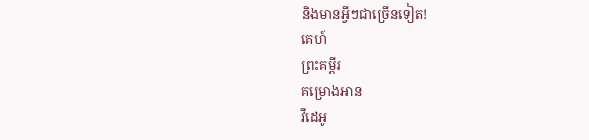និងមានអ្វីៗជាច្រើនទៀត!
គេហ៍
ព្រះគម្ពីរ
គម្រោងអាន
វីដេអូ